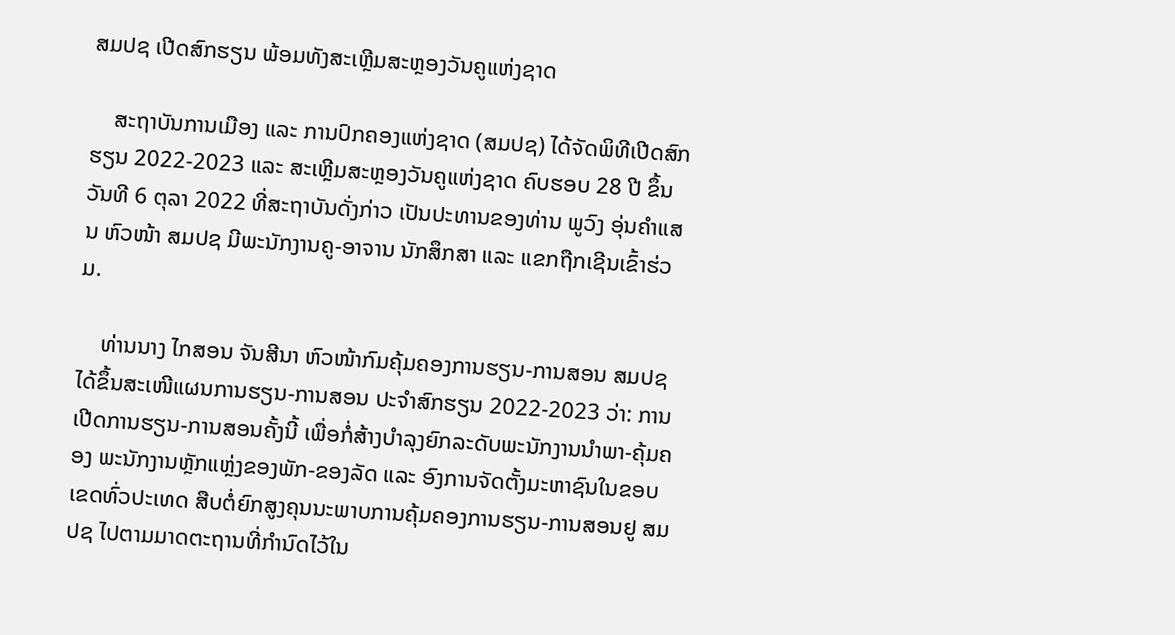ສມປຊ ເປີດສົກຮຽນ ພ້ອມທັງສະເຫຼີມສະຫຼອງວັນຄູແຫ່ງຊາດ

    ສະຖາບັນການເມືອງ ແລະ ການປົກຄອງແຫ່ງຊາດ (ສມປຊ) ໄດ້ຈັດພິທີເປີດສົກຮຽນ 2022-2023 ແລະ ສະເຫຼີມສະຫຼອງວັນຄູແຫ່ງຊາດ ຄົບຮອບ 28 ປີ ຂຶ້ນວັນທີ 6 ຕຸລາ 2022 ທີ່ສະຖາບັນດັ່ງກ່າວ ເປັນປະທານຂອງທ່ານ ພູວົງ ອຸ່ນຄໍາແສນ ຫົວໜ້າ ສມປຊ ມີພະນັກງານຄູ-ອາຈານ ນັກສຶກສາ ແລະ ແຂກຖືກເຊີນເຂົ້າຮ່ວມ.

    ທ່ານນາງ ໄກສອນ ຈັນສີນາ ຫົວໜ້າກົມຄຸ້ມຄອງການຮຽນ-ການສອນ ສມປຊ ໄດ້ຂຶ້ນສະເໜີແຜນການຮຽນ-ການສອນ ປະຈໍາສົກຮຽນ 2022-2023 ວ່າ: ການເປີດການຮຽນ-ການສອນຄັ້ງນີ້ ເພື່ອກໍ່ສ້າງບໍາລຸງຍົກລະດັບພະນັກງານນໍາພາ-ຄຸ້ມຄອງ ພະນັກງານຫຼັກແຫຼ່ງຂອງພັກ-ຂອງລັດ ແລະ ອົງການຈັດຕັ້ງມະຫາຊົນໃນຂອບເຂດທົ່ວປະເທດ ສືບຕໍ່ຍົກສູງຄຸນນະພາບການຄຸ້ມຄອງການຮຽນ-ການສອນຢູ ສມປຊ ໄປຕາມມາດຕະຖານທີ່ກໍານົດໄວ້ໃນ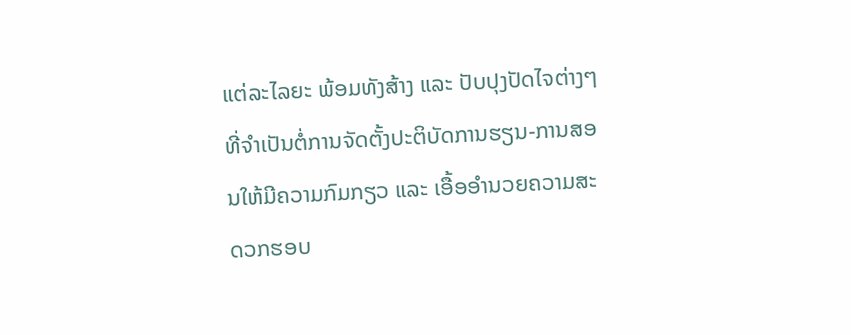ແຕ່ລະໄລຍະ ພ້ອມທັງສ້າງ ແລະ ປັບປຸງປັດໄຈຕ່າງໆທີ່ຈໍາເປັນຕໍ່ການຈັດຕັ້ງປະຕິບັດການຮຽນ-ການສອນໃຫ້ມີຄວາມກົມກຽວ ແລະ ເອື້ອອໍານວຍຄວາມສະດວກຮອບ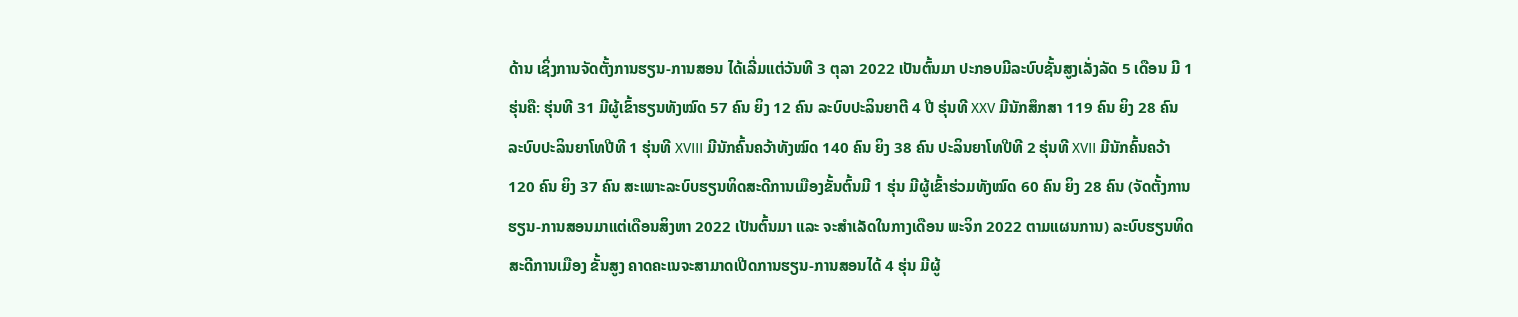ດ້ານ ເຊິ່ງການຈັດຕັ້ງການຮຽນ-ການສອນ ໄດ້ເລີ່ມແຕ່ວັນທີ 3 ຕຸລາ 2022 ເປັນຕົ້ນມາ ປະກອບມີລະບົບຊັ້ນສູງເລັ່ງລັດ 5 ເດືອນ ມີ 1 ຮຸ່ນຄື: ຮຸ່ນທີ 31 ມີຜູ້ເຂົ້າຮຽນທັງໝົດ 57 ຄົນ ຍິງ 12 ຄົນ ລະບົບປະລິນຍາຕີ 4 ປີ ຮຸ່ນທີ XXV ມີນັກສຶກສາ 119 ຄົນ ຍິງ 28 ຄົນ ລະບົບປະລິນຍາໂທປີທີ 1 ຮຸ່ນທີ XVIII ມີນັກຄົ້ນຄວ້າທັງໝົດ 140 ຄົນ ຍິງ 38 ຄົນ ປະລິນຍາໂທປີທີ 2 ຮຸ່ນທີ XVII ມີນັກຄົ້ນຄວ້າ 120 ຄົນ ຍິງ 37 ຄົນ ສະເພາະລະບົບຮຽນທິດສະດີການເມືອງຂັ້ນຕົ້ນມີ 1 ຮຸ່ນ ມີຜູ້ເຂົ້າຮ່ວມທັງໝົດ 60 ຄົນ ຍິງ 28 ຄົນ (ຈັດຕັ້ງການຮຽນ-ການສອນມາແຕ່ເດືອນສິງຫາ 2022 ເປັນຕົ້ນມາ ແລະ ຈະສໍາເລັດໃນກາງເດືອນ ພະຈິກ 2022 ຕາມແຜນການ) ລະບົບຮຽນທິດສະດີການເມືອງ ຂັ້ນສູງ ຄາດຄະເນຈະສາມາດເປີດການຮຽນ-ການສອນໄດ້ 4 ຮຸ່ນ ມີຜູ້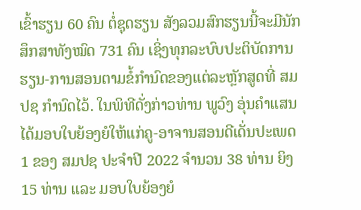ເຂົ້າຮຽນ 60 ຄົນ ຕໍ່ຊຸດຮຽນ ສັງລວມສົກຮຽນນີ້ຈະມີນັກສຶກສາທັງໝົດ 731 ຄົນ ເຊິ່ງທຸກລະບົບປະຕິບັດການຮຽນ-ການສອນຕາມຂໍ້ກໍານົດຂອງແຕ່ລະຫຼັກສູດທີ່ ສມປຊ ກໍານົດໄວ້. ໃນພິທີດັ່ງກ່າວທ່ານ ພູວົງ ອຸ່ນຄໍາແສນ ໄດ້ມອບໃບຍ້ອງຍໍໃຫ້ແກ່ຄູ-ອາຈານສອນດີເດັ່ນປະເພດ 1 ຂອງ ສມປຊ ປະຈໍາປີ 2022 ຈໍານວນ 38 ທ່ານ ຍິງ 15 ທ່ານ ແລະ ມອບໃບຍ້ອງຍໍ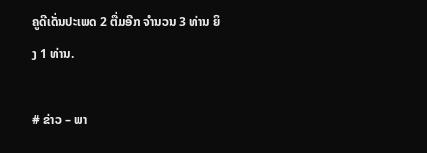ຄູດີເດັ່ນປະເພດ 2 ຕື່ມອີກ ຈໍານວນ 3 ທ່ານ ຍິງ 1 ທ່ານ.

# ຂ່າວ – ພາ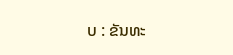ບ : ຂັນທະ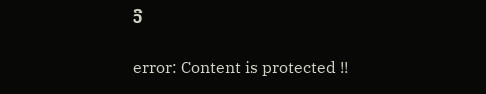ວີ

error: Content is protected !!